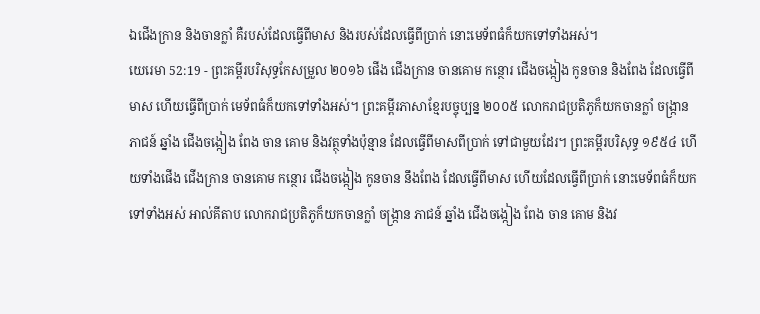ឯជើងក្រាន និងចានក្លាំ គឺរបស់ដែលធ្វើពីមាស និងរបស់ដែលធ្វើពីប្រាក់ នោះមេទ័ពធំក៏យកទៅទាំងអស់។
យេរេមា 52:19 - ព្រះគម្ពីរបរិសុទ្ធកែសម្រួល ២០១៦ ផើង ជើងក្រាន ចានគោម កន្ថោរ ជើងចង្កៀង កូនចាន និងពែង ដែលធ្វើពីមាស ហើយធ្វើពីប្រាក់ មេទ័ពធំក៏យកទៅទាំងអស់។ ព្រះគម្ពីរភាសាខ្មែរបច្ចុប្បន្ន ២០០៥ លោករាជប្រតិភូក៏យកចានក្លាំ ចង្ក្រាន ភាជន៍ ឆ្នាំង ជើងចង្កៀង ពែង ចាន គោម និងវត្ថុទាំងប៉ុន្មាន ដែលធ្វើពីមាសពីប្រាក់ ទៅជាមួយដែរ។ ព្រះគម្ពីរបរិសុទ្ធ ១៩៥៤ ហើយទាំងផើង ជើងក្រាន ចានគោម កន្ថោរ ជើងចង្កៀង កូនចាន នឹងពែង ដែលធ្វើពីមាស ហើយដែលធ្វើពីប្រាក់ នោះមេទ័ពធំក៏យកទៅទាំងអស់ អាល់គីតាប លោករាជប្រតិភូក៏យកចានក្លាំ ចង្ក្រាន ភាជន៍ ឆ្នាំង ជើងចង្កៀង ពែង ចាន គោម និងវ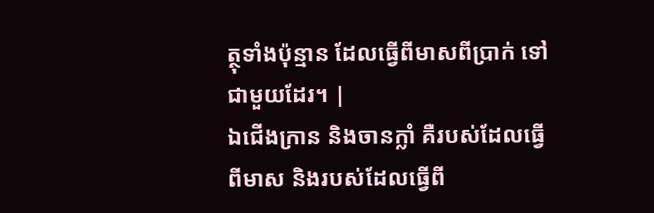ត្ថុទាំងប៉ុន្មាន ដែលធ្វើពីមាសពីប្រាក់ ទៅជាមួយដែរ។ |
ឯជើងក្រាន និងចានក្លាំ គឺរបស់ដែលធ្វើពីមាស និងរបស់ដែលធ្វើពី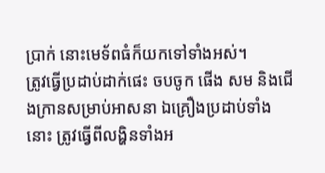ប្រាក់ នោះមេទ័ពធំក៏យកទៅទាំងអស់។
ត្រូវធ្វើប្រដាប់ដាក់ផេះ ចបចូក ផើង សម និងជើងក្រានសម្រាប់អាសនា ឯគ្រឿងប្រដាប់ទាំងនោះ ត្រូវធ្វើពីលង្ហិនទាំងអ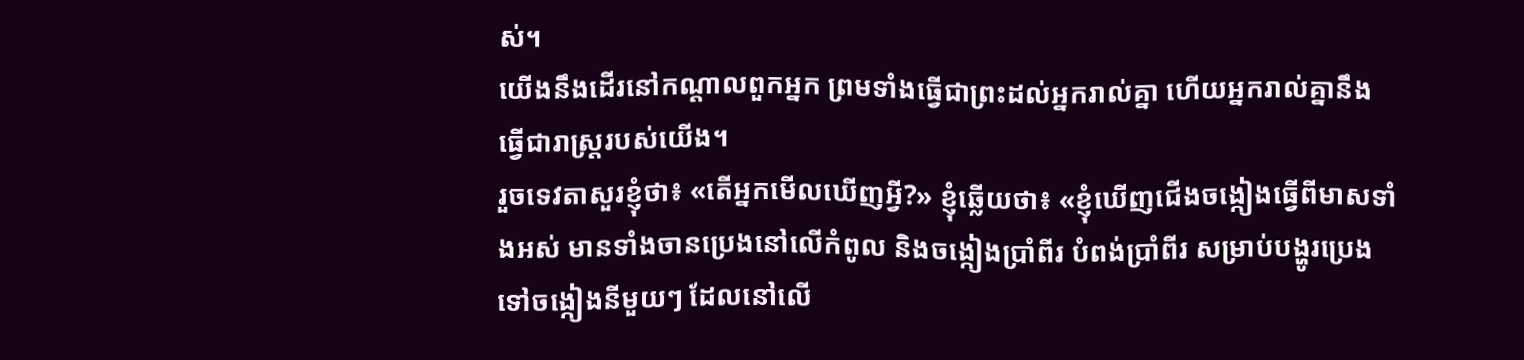ស់។
យើងនឹងដើរនៅកណ្ដាលពួកអ្នក ព្រមទាំងធ្វើជាព្រះដល់អ្នករាល់គ្នា ហើយអ្នករាល់គ្នានឹងធ្វើជារាស្ត្ររបស់យើង។
រួចទេវតាសួរខ្ញុំថា៖ «តើអ្នកមើលឃើញអ្វី?» ខ្ញុំឆ្លើយថា៖ «ខ្ញុំឃើញជើងចង្កៀងធ្វើពីមាសទាំងអស់ មានទាំងចានប្រេងនៅលើកំពូល និងចង្កៀងប្រាំពីរ បំពង់ប្រាំពីរ សម្រាប់បង្ហូរប្រេងទៅចង្កៀងនីមួយៗ ដែលនៅលើ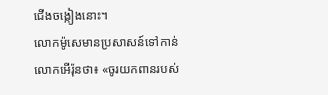ជើងចង្កៀងនោះ។
លោកម៉ូសេមានប្រសាសន៍ទៅកាន់លោកអើរ៉ុនថា៖ «ចូរយកពានរបស់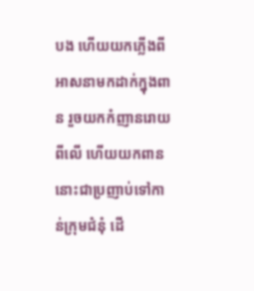បង ហើយយកភ្លើងពីអាសនាមកដាក់ក្នុងពាន រួចយកកំញានរោយពីលើ ហើយយកពាននោះជាប្រញាប់ទៅកាន់ក្រុមជំនុំ ដើ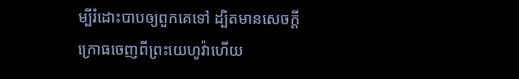ម្បីរំដោះបាបឲ្យពួកគេទៅ ដ្បិតមានសេចក្ដីក្រោធចេញពីព្រះយេហូវ៉ាហើយ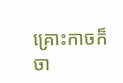គ្រោះកាចក៏ចា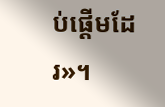ប់ផ្ដើមដែរ»។